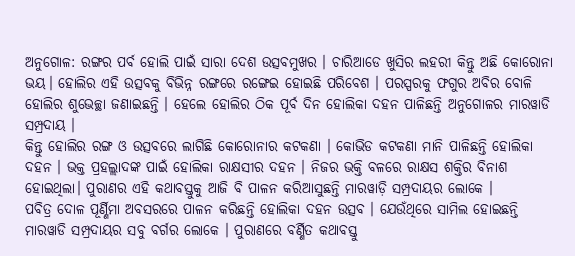ଅନୁଗୋଳ: ରଙ୍ଗର ପର୍ବ ହୋଲି ପାଇଁ ସାରା ଦେଶ ଉତ୍ସବମୁଖର । ଚାରିଆଡେ ଖୁସିର ଲହରୀ କିନ୍ତୁ ଅଛି କୋରୋନା ଭୟ। ହୋଲିର ଏହି ଉତ୍ସବକୁ ବିଭିନ୍ନ ରଙ୍ଗରେ ରଙ୍ଗେଇ ହୋଇଛି ପରିବେଶ । ପରସ୍ପରକୁ ଫଗୁର ଅବିର ବୋଳି ହୋଲିର ଶୁଭେଚ୍ଛା ଜଣାଇଛନ୍ତି । ହେଲେ ହୋଲିର ଠିକ ପୂର୍ବ ଦିନ ହୋଲିକା ଦହନ ପାଳିଛନ୍ତି ଅନୁଗୋଳର ମାରୱାଡି ସମ୍ପ୍ରଦାୟ ।
କିନ୍ତୁ ହୋଲିର ରଙ୍ଗ ଓ ଉତ୍ସବରେ ଲାଗିଛି କୋରୋନାର କଟକଣା । କୋଭିଡ କଟକଣା ମାନି ପାଳିଛନ୍ତି ହୋଲିକା ଦହନ । ଭକ୍ତ ପ୍ରହଲ୍ଲାଦଙ୍କ ପାଇଁ ହୋଲିକା ରାକ୍ଷସୀର ଦହନ । ନିଜର ଭକ୍ତି ବଳରେ ରାକ୍ଷସ ଶକ୍ତିର ବିନାଶ ହୋଇଥିଲା। ପୁରାଣର ଏହି କଥାବସ୍ତୁକୁ ଆଜି ବି ପାଳନ କରିଆସୁଛନ୍ତି ମାରୱାଡ଼ି ସମ୍ପ୍ରଦାୟର ଲୋକେ ।
ପବିତ୍ର ଦୋଳ ପୂର୍ଣ୍ଣିମା ଅବସରରେ ପାଳନ କରିଛନ୍ତି ହୋଲିକା ଦହନ ଉତ୍ସବ । ଯେଉଁଥିରେ ସାମିଲ ହୋଇଛନ୍ତି ମାରୱାଡି ସମ୍ପ୍ରଦାୟର ସବୁ ବର୍ଗର ଲୋକେ । ପୁରାଣରେ ବର୍ଣ୍ଣିତ କଥାବସ୍ତୁ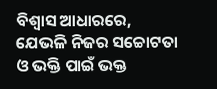ବିଶ୍ବାସ ଆଧାରରେ, ଯେଭଳି ନିଜର ସଚ୍ଚୋଟତା ଓ ଭକ୍ତି ପାଇଁ ଭକ୍ତ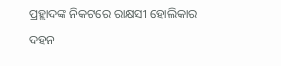ପ୍ରହ୍ଲାଦଙ୍କ ନିକଟରେ ରାକ୍ଷସୀ ହୋଲିକାର ଦହନ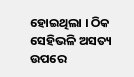ହୋଇଥିଲା । ଠିକ ସେହିଭଳି ଅସତ୍ୟ ଉପରେ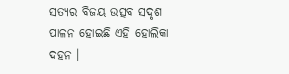ସତ୍ୟର ବିଜୟ ଉତ୍ସବ ସଦୃଶ ପାଳନ ହୋଇଛି ଏହି ହୋଲିକା ଦହନ ।